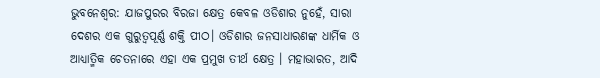ଭୁବନେଶ୍ୱର: ଯାଜପୁରର ବିରଜା କ୍ଷେତ୍ର କେବଳ ଓଡିଶାର ନୁହେଁ, ସାରା ଦେଶର ଏକ ଗୁରୁତ୍ୱପୂର୍ଣ୍ଣ ଶକ୍ତି ପୀଠ। ଓଡିଶାର ଜନସାଧାରଣଙ୍କ ଧାର୍ମିକ ଓ ଆଧ୍ୟାତ୍ମିକ ଚେତନାରେ ଏହା ଏକ ପ୍ରମୁଖ ତୀର୍ଥ କ୍ଷେତ୍ର । ମହାଭାରତ, ଆଦି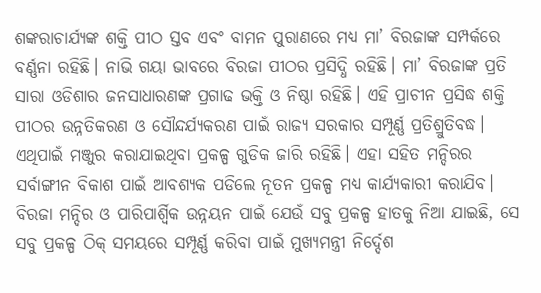ଶଙ୍କରାଚାର୍ଯ୍ୟଙ୍କ ଶକ୍ତି ପୀଠ ସ୍ତବ ଏବଂ ବାମନ ପୁରାଣରେ ମଧ୍ୟ ମା’ ବିରଜାଙ୍କ ସମ୍ପର୍କରେ ବର୍ଣ୍ଣନା ରହିଛି। ନାଭି ଗୟା ଭାବରେ ବିରଜା ପୀଠର ପ୍ରସିଦ୍ଧି ରହିଛି। ମା’ ବିରଜାଙ୍କ ପ୍ରତି ସାରା ଓଡିଶାର ଜନସାଧାରଣଙ୍କ ପ୍ରଗାଢ ଭକ୍ତି ଓ ନିଷ୍ଠା ରହିଛି। ଏହି ପ୍ରାଚୀନ ପ୍ରସିଦ୍ଧ ଶକ୍ତି ପୀଠର ଉନ୍ନତିକରଣ ଓ ସୌନ୍ଦର୍ଯ୍ୟକରଣ ପାଇଁ ରାଜ୍ୟ ସରକାର ସମ୍ପୂର୍ଣ୍ଣ ପ୍ରତିଶ୍ରୁତିବଦ୍ଧ। ଏଥିପାଇଁ ମଞ୍ଜୁର କରାଯାଇଥିବା ପ୍ରକଳ୍ପ ଗୁଡିକ ଜାରି ରହିଛି। ଏହା ସହିତ ମନ୍ଦିରର ସର୍ବାଙ୍ଗୀନ ବିକାଶ ପାଇଁ ଆବଶ୍ୟକ ପଡିଲେ ନୂତନ ପ୍ରକଳ୍ପ ମଧ୍ୟ କାର୍ଯ୍ୟକାରୀ କରାଯିବ। ବିରଜା ମନ୍ଦିର ଓ ପାରିପାର୍ଶ୍ୱିକ ଉନ୍ନୟନ ପାଇଁ ଯେଉଁ ସବୁ ପ୍ରକଳ୍ପ ହାତକୁ ନିଆ ଯାଇଛି, ସେ ସବୁ ପ୍ରକଳ୍ପ ଠିକ୍ ସମୟରେ ସମ୍ପୂର୍ଣ୍ଣ କରିବା ପାଇଁ ମୁଖ୍ୟମନ୍ତ୍ରୀ ନିର୍ଦ୍ଦେଶ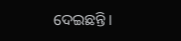ଦେଇଛନ୍ତି।